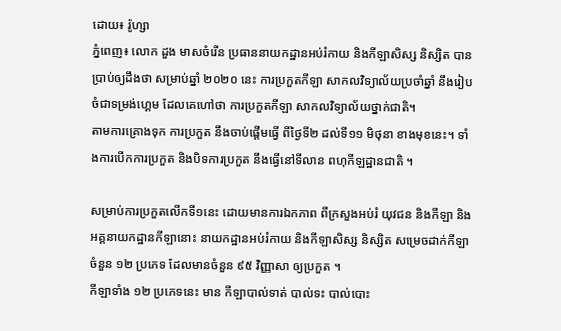ដោយ៖ រ៉ូហ្សា
ភ្នំពេញ៖ លោក ដួង មាសចំរើន ប្រធាននាយកដ្ឋានអប់រំកាយ និងកីឡាសិស្ស និស្សិត បានប្រាប់ឲ្យដឹងថា សម្រាប់ឆ្នាំ ២០២០ នេះ ការប្រកួតកីឡា សាកលវិទ្យាល័យប្រចាំឆ្នាំ នឹងរៀបចំជាទម្រង់ហ្គេម ដែលគេហៅថា ការប្រកួតកីឡា សាកលវិទ្យាល័យថ្នាក់ជាតិ។
តាមការគ្រោងទុក ការប្រកួត នឹងចាប់ផ្ដើមធ្វើ ពីថ្ងៃទី២ ដល់ទី១១ មិថុនា ខាងមុខនេះ។ ទាំងការបើកការប្រកួត និងបិទការប្រកួត នឹងធ្វើនៅទីលាន ពហុកីឡដ្ឋានជាតិ ។

សម្រាប់ការប្រកួតលើកទី១នេះ ដោយមានការឯកភាព ពីក្រសួងអប់រំ យុវជន និងកីឡា និងអគ្គនាយកដ្ឋានកីឡានោះ នាយកដ្ឋានអប់រំកាយ និងកីឡាសិស្ស និស្សិត សម្រេចដាក់កីឡា ចំនួន ១២ ប្រភេទ ដែលមានចំនួន ៩៥ វិញ្ញាសា ឲ្យប្រកួត ។
កីឡាទាំង ១២ ប្រភេទនេះ មាន កីឡាបាល់ទាត់ បាល់ទះ បាល់បោះ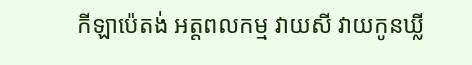កីឡាប៉េតង់ អត្តពលកម្ម វាយសី វាយកូនឃ្លី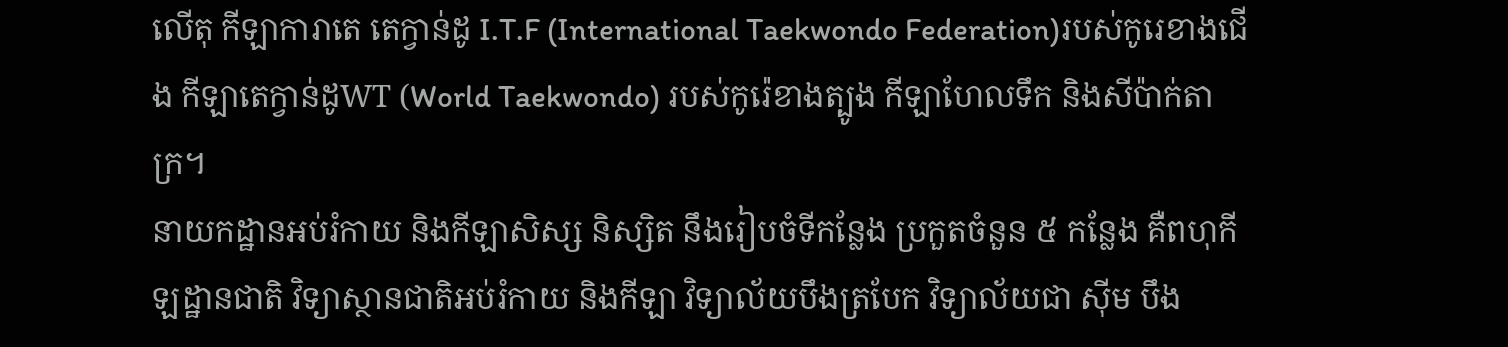លើតុ កីឡាការាតេ តេក្វាន់ដូ I.T.F (International Taekwondo Federation)របស់កូរេខាងជើង កីឡាតេក្វាន់ដូWT (World Taekwondo) របស់កូរ៉េខាងត្បូង កីឡាហែលទឹក និងសីប៉ាក់តាក្រ។
នាយកដ្ឋានអប់រំកាយ និងកីឡាសិស្ស និស្សិត នឹងរៀបចំទីកន្លែង ប្រកួតចំនួន ៥ កន្លែង គឺពហុកីឡដ្ឋានជាតិ វិទ្យាស្ថានជាតិអប់រំកាយ និងកីឡា វិទ្យាល័យបឹងត្របែក វិទ្យាល័យជា ស៊ីម បឹង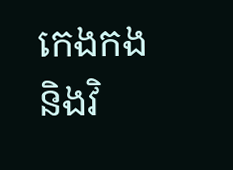កេងកង និងវិ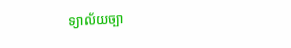ទ្យាល័យច្បា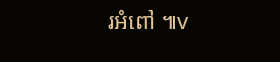រអំពៅ ៕v